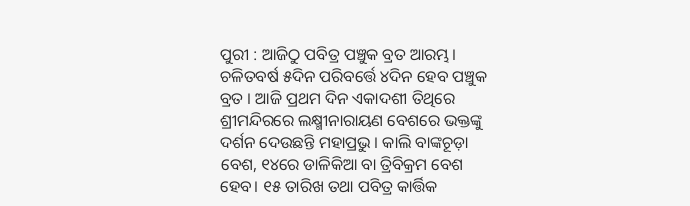ପୁରୀ : ଆଜିଠୁ ପବିତ୍ର ପଞ୍ଚୁକ ବ୍ରତ ଆରମ୍ଭ। ଚଳିତବର୍ଷ ୫ଦିନ ପରିବର୍ତ୍ତେ ୪ଦିନ ହେବ ପଞ୍ଚୁକ ବ୍ରତ । ଆଜି ପ୍ରଥମ ଦିନ ଏକାଦଶୀ ତିଥିରେ ଶ୍ରୀମନ୍ଦିରରେ ଲକ୍ଷ୍ମୀନାରାୟଣ ବେଶରେ ଭକ୍ତଙ୍କୁ ଦର୍ଶନ ଦେଉଛନ୍ତି ମହାପ୍ରଭୁ । କାଲି ବାଙ୍କଚୂଡ଼ା ବେଶ, ୧୪ରେ ଡାଳିକିଆ ବା ତ୍ରିବିକ୍ରମ ବେଶ ହେବ। ୧୫ ତାରିଖ ତଥା ପବିତ୍ର କାର୍ତ୍ତିକ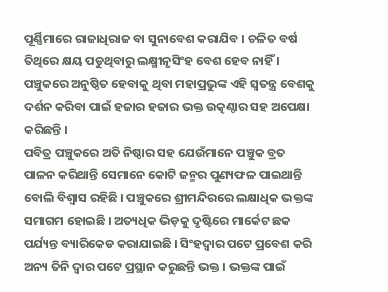ପୂର୍ଣ୍ଣିମାରେ ରାଜାଧିରାଜ ବା ସୁନାବେଶ କରାଯିବ । ଚଳିତ ବର୍ଷ ତିଥିରେ କ୍ଷୟ ପଡୁଥିବାରୁ ଲକ୍ଷ୍ମୀନୃସିଂହ ବେଶ ହେବ ନାହିଁ । ପଞ୍ଚୁକରେ ଅନୁଷ୍ଠିତ ହେବାକୁ ଥିବା ମହାପ୍ରଭୁଙ୍କ ଏହି ସ୍ବତନ୍ତ୍ର ବେଶକୁ ଦର୍ଶନ କରିବା ପାଇଁ ହଜାର ହଜାର ଭକ୍ତ ଉତ୍କଣ୍ଠାର ସହ ଅପେକ୍ଷା କରିଛନ୍ତି ।
ପବିତ୍ର ପଞ୍ଚୁକରେ ଅତି ନିଷ୍ଠାର ସହ ଯେଉଁମାନେ ପଞ୍ଚୁକ ବ୍ରତ ପାଳନ କରିଥାନ୍ତି ସେମାନେ କୋଟି ଜନ୍ମର ପୁଣ୍ୟଫଳ ପାଇଥାନ୍ତି ବୋଲି ବିଶ୍ୱାସ ରହିଛି । ପଞ୍ଚୁକରେ ଶ୍ରୀମନ୍ଦିରରେ ଲକ୍ଷାଧିକ ଭକ୍ତଙ୍କ ସମାଗମ ହୋଇଛି । ଅତ୍ୟଧିକ ଭିଡ଼କୁ ଦୃଷ୍ଟିରେ ମାର୍କେଟ ଛକ ପର୍ଯ୍ୟନ୍ତ ବ୍ୟାରିକେଡ କରାଯାଇଛି । ସିଂହଦ୍ବାର ପଟେ ପ୍ରବେଶ କରି ଅନ୍ୟ ତିନି ଦ୍ବାର ପଟେ ପ୍ରସ୍ଥାନ କରୁଛନ୍ତି ଭକ୍ତ । ଭକ୍ତଙ୍କ ପାଇଁ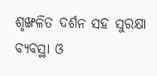ଶୃଙ୍ଖଳିତ ଦର୍ଶନ ସହ ସୁରକ୍ଷା ବ୍ୟବସ୍ଥା ଓ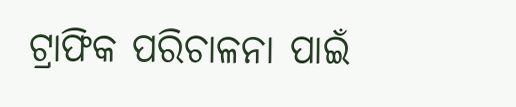ଟ୍ରାଫିକ ପରିଚାଳନା ପାଇଁ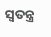ସ୍ବତନ୍ତ୍ର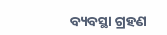ବ୍ୟବସ୍ଥା ଗ୍ରହଣ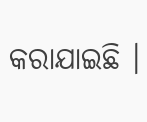କରାଯାଇଛି ।